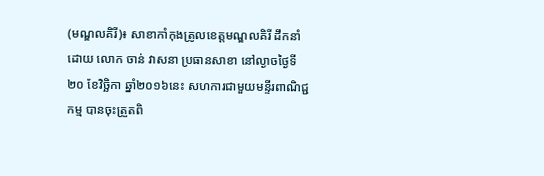(មណ្ឌលគិរី)៖ សាខាកាំកុងត្រូលខេត្តមណ្ឌលគិរី ដឹកនាំដោយ លោក ចាន់ វាសនា ប្រធានសាខា នៅល្ងាចថ្ងៃទី២០ ខែវិច្ឆិកា ឆ្នាំ២០១៦នេះ សហការជាមួយមន្ទីរពាណិជ្ជកម្ម បានចុះត្រួតពិ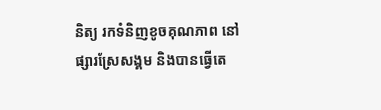និត្យ រកទំនិញខូចគុណភាព នៅផ្សារស្រែសង្គម និងបានធ្វើតេ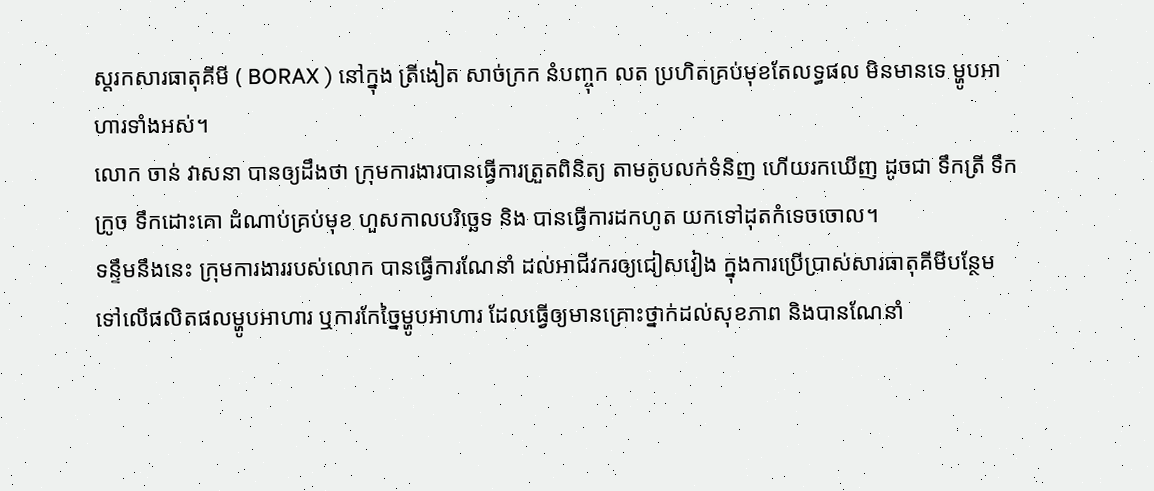ស្តរកសារធាតុគីមី ( BORAX ) នៅក្នុង ត្រីងៀត សាច់ក្រក នំបញ្ចុក លត ប្រហិតគ្រប់មុខតែលទ្ធផល មិនមានទេ ម្ហូបអាហារទាំងអស់។
លោក ចាន់ វាសនា បានឲ្យដឹងថា ក្រុមការងារបានធ្វើការត្រួតពិនិត្យ តាមតូបលក់ទំនិញ ហើយរកឃើញ ដូចជា ទឹកត្រី ទឹកក្រូច ទឹកដោះគោ ដំណាប់គ្រប់មុខ ហួសកាលបរិច្ឆេទ និង បានធ្វើការដកហូត យកទៅដុតកំទេចចោល។
ទន្ទឹមនឹងនេះ ក្រុមការងាររបស់លោក បានធ្វើការណែនាំ ដល់អាជីវករឲ្យជៀសវៀង ក្នុងការប្រើប្រាស់សារធាតុគីមីបន្ថែម ទៅលើផលិតផលម្ហូបអាហារ ឬការកែច្នៃម្ហូបអាហារ ដែលធ្វើឲ្យមានគ្រោះថ្នាក់ដល់សុខភាព និងបានណែនាំ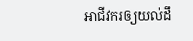អាជីវករឲ្យយល់ដឹ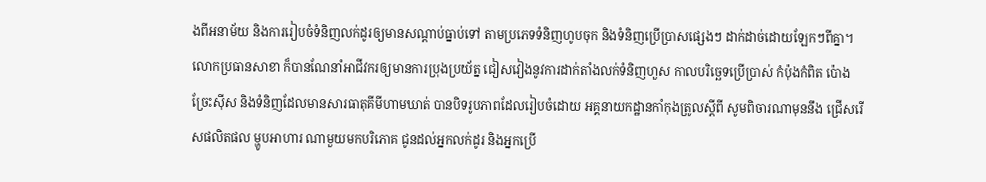ងពីអនាម័យ និងការរៀបចំទំនិញលក់ដូរឲ្យមានសណ្តាប់ធ្នាប់ទៅ តាមប្រភេទទំនិញហូបចុក និងទំនិញប្រើប្រាសផ្សេងៗ ដាក់ដាច់ដោយឡែកៗពីគ្នា។
លោកប្រធានសាខា ក៏បានណែនាំអាជីវករឲ្យមានការប្រុងប្រយ័ត្ន ជៀសវៀងនូវការដាក់តាំងលក់ទំនិញហួស កាលបរិច្ឆេទប្រើប្រាស់ កំប៉ុងកំពិត ប៉ោង ច្រែះស៊ីស និងទំនិញដែលមានសារធាតុគីមីហាមឃាត់ បានបិទរូបភាពដែលរៀបចំដោយ អគ្គនាយកដ្ឋានកាំកុងត្រូលស្តីពី សូមពិចារណាមុននឹង ជ្រើសរើសផលិតផល ម្ហូបអាហារ ណាមួយមកបរិភោគ ជូនដល់អ្នកលក់ដូរ និងអ្នកប្រើ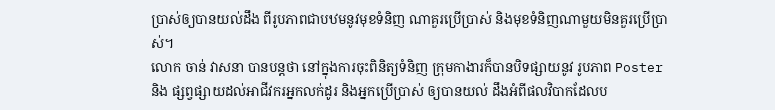ប្រាស់ឲ្យបានយល់ដឹង ពីរូបភាពជាបឋមនូវមុខទំនិញ ណាគួរប្រើប្រាស់ និងមុខទំនិញណាមួយមិនគួរប្រើប្រាស់។
លោក ចាន់ វាសនា បានបន្តថា នៅក្នុងការចុះពិនិត្យទំនិញ ក្រុមកាងារក៏បានបិទផ្សាយនូវ រូបភាព Poster និង ផ្សព្វផ្សាយដល់អាជីវករអ្នកលក់ដូរ និងអ្នកប្រើប្រាស់ ឲ្យបានយល់ ដឹងអំពីផលវិបាកដែលប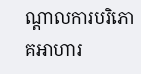ណ្តាលការបរិភោគអាហារ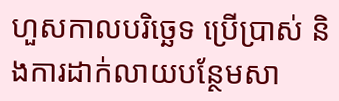ហួសកាលបរិច្ឆេទ ប្រើប្រាស់ និងការដាក់លាយបន្ថែមសា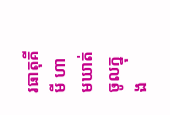រធាតុគីមី ហាមឃាត់ចូលក្នុង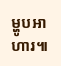ម្ហូបអាហារ៕